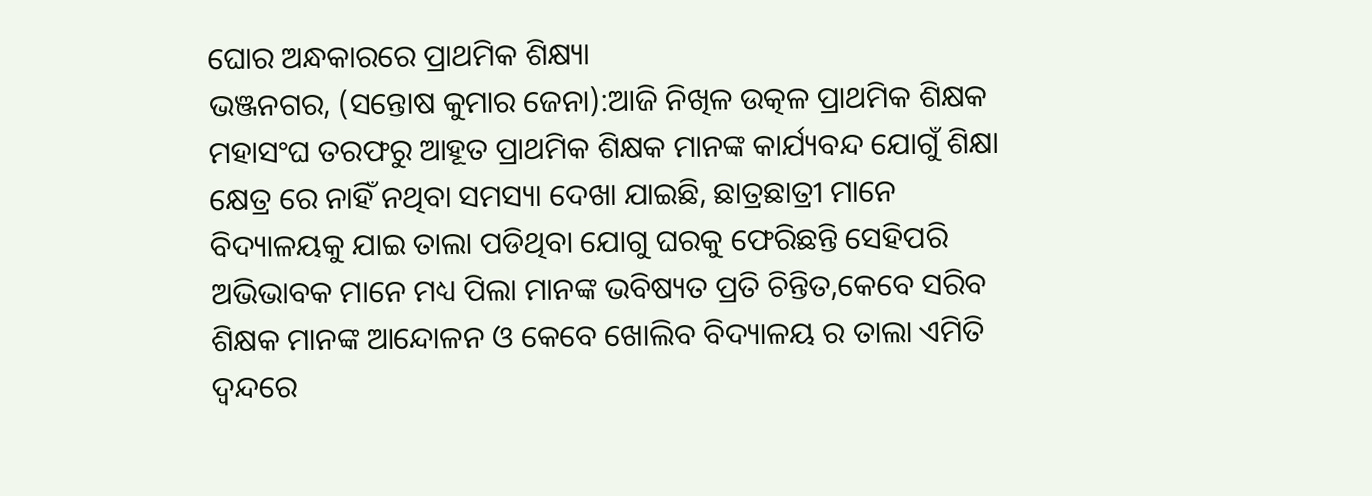ଘୋର ଅନ୍ଧକାରରେ ପ୍ରାଥମିକ ଶିକ୍ଷ୍ୟା
ଭଞ୍ଜନଗର, (ସନ୍ତୋଷ କୁମାର ଜେନା):ଆଜି ନିଖିଳ ଉତ୍କଳ ପ୍ରାଥମିକ ଶିକ୍ଷକ ମହାସଂଘ ତରଫରୁ ଆହୂତ ପ୍ରାଥମିକ ଶିକ୍ଷକ ମାନଙ୍କ କାର୍ଯ୍ୟବନ୍ଦ ଯୋଗୁଁ ଶିକ୍ଷା କ୍ଷେତ୍ର ରେ ନାହିଁ ନଥିବା ସମସ୍ୟା ଦେଖା ଯାଇଛି, ଛାତ୍ରଛାତ୍ରୀ ମାନେ ବିଦ୍ୟାଳୟକୁ ଯାଇ ତାଲା ପଡିଥିବା ଯୋଗୁ ଘରକୁ ଫେରିଛନ୍ତି ସେହିପରି ଅଭିଭାବକ ମାନେ ମଧ୍ୟ ପିଲା ମାନଙ୍କ ଭବିଷ୍ୟତ ପ୍ରତି ଚିନ୍ତିତ,କେବେ ସରିବ ଶିକ୍ଷକ ମାନଙ୍କ ଆନ୍ଦୋଳନ ଓ କେବେ ଖୋଲିବ ବିଦ୍ୟାଳୟ ର ତାଲା ଏମିତି ଦ୍ଵନ୍ଦରେ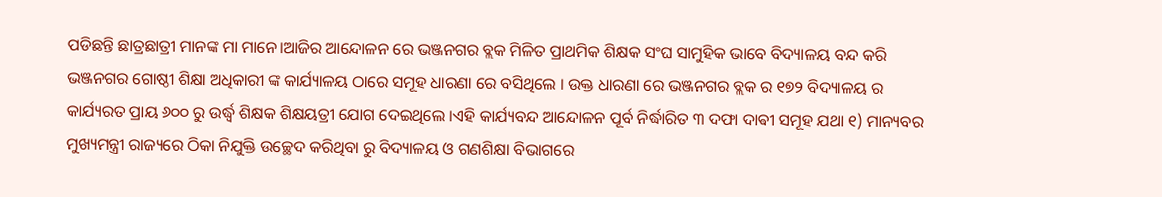ପଡିଛନ୍ତି ଛାତ୍ରଛାତ୍ରୀ ମାନଙ୍କ ମା ମାନେ।ଆଜିର ଆନ୍ଦୋଳନ ରେ ଭଞ୍ଜନଗର ବ୍ଲକ ମିଳିତ ପ୍ରାଥମିକ ଶିକ୍ଷକ ସଂଘ ସାମୁହିକ ଭାବେ ବିଦ୍ୟାଳୟ ବନ୍ଦ କରି ଭଞ୍ଜନଗର ଗୋଷ୍ଠୀ ଶିକ୍ଷା ଅଧିକାରୀ ଙ୍କ କାର୍ଯ୍ୟାଳୟ ଠାରେ ସମୂହ ଧାରଣା ରେ ବସିଥିଲେ । ଉକ୍ତ ଧାରଣା ରେ ଭଞ୍ଜନଗର ବ୍ଲକ ର ୧୭୨ ବିଦ୍ୟାଳୟ ର କାର୍ଯ୍ୟରତ ପ୍ରାୟ ୬୦୦ ରୁ ଉର୍ଦ୍ଧ୍ବ ଶିକ୍ଷକ ଶିକ୍ଷୟତ୍ରୀ ଯୋଗ ଦେଇଥିଲେ ।ଏହି କାର୍ଯ୍ୟବନ୍ଦ ଆନ୍ଦୋଳନ ପୂର୍ବ ନିର୍ଦ୍ଧାରିତ ୩ ଦଫା ଦାଵୀ ସମୂହ ଯଥା ୧) ମାନ୍ୟବର ମୁଖ୍ୟମନ୍ତ୍ରୀ ରାଜ୍ୟରେ ଠିକା ନିଯୁକ୍ତି ଉଚ୍ଛେଦ କରିଥିବା ରୁ ବିଦ୍ୟାଳୟ ଓ ଗଣଶିକ୍ଷା ବିଭାଗରେ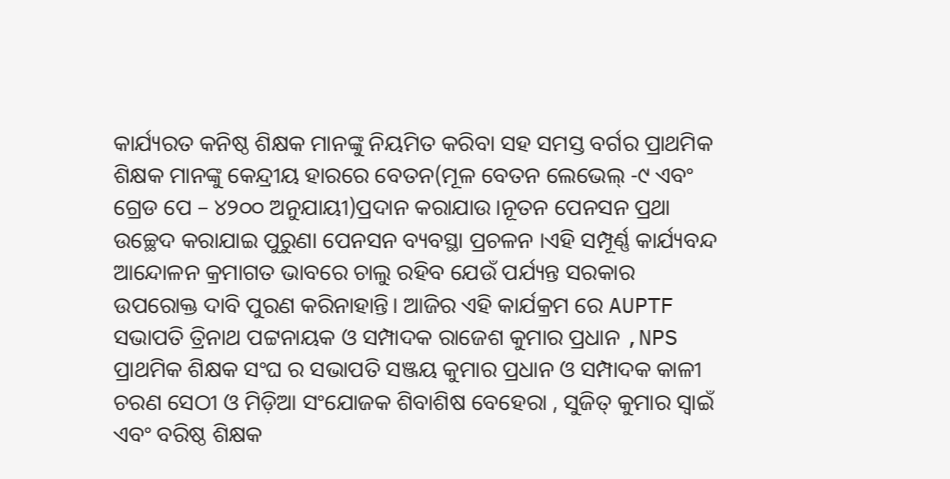କାର୍ଯ୍ୟରତ କନିଷ୍ଠ ଶିକ୍ଷକ ମାନଙ୍କୁ ନିୟମିତ କରିବା ସହ ସମସ୍ତ ବର୍ଗର ପ୍ରାଥମିକ ଶିକ୍ଷକ ମାନଙ୍କୁ କେନ୍ଦ୍ରୀୟ ହାରରେ ବେତନ(ମୂଳ ବେତନ ଲେଭେଲ୍ -୯ ଏବଂ ଗ୍ରେଡ ପେ – ୪୨୦୦ ଅନୁଯାୟୀ)ପ୍ରଦାନ କରାଯାଉ।ନୂତନ ପେନସନ ପ୍ରଥା ଉଚ୍ଛେଦ କରାଯାଇ ପୁରୁଣା ପେନସନ ବ୍ୟବସ୍ଥା ପ୍ରଚଳନ ।ଏହି ସମ୍ପୂର୍ଣ୍ଣ କାର୍ଯ୍ୟବନ୍ଦ ଆନ୍ଦୋଳନ କ୍ରମାଗତ ଭାବରେ ଚାଲୁ ରହିବ ଯେଉଁ ପର୍ଯ୍ୟନ୍ତ ସରକାର ଉପରୋକ୍ତ ଦାବି ପୁରଣ କରିନାହାନ୍ତି। ଆଜିର ଏହି କାର୍ଯକ୍ରମ ରେ AUPTF ସଭାପତି ତ୍ରିନାଥ ପଟ୍ଟନାୟକ ଓ ସମ୍ପାଦକ ରାଜେଶ କୁମାର ପ୍ରଧାନ ,NPS ପ୍ରାଥମିକ ଶିକ୍ଷକ ସଂଘ ର ସଭାପତି ସଞ୍ଜୟ କୁମାର ପ୍ରଧାନ ଓ ସମ୍ପାଦକ କାଳୀ ଚରଣ ସେଠୀ ଓ ମିଡ଼ିଆ ସଂଯୋଜକ ଶିବାଶିଷ ବେହେରା , ସୁଜିତ୍ କୁମାର ସ୍ବାଇଁ ଏବଂ ବରିଷ୍ଠ ଶିକ୍ଷକ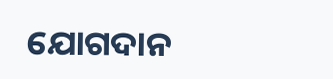ଯୋଗଦାନ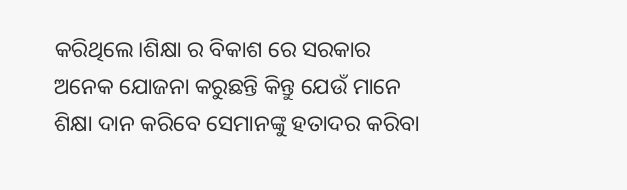କରିଥିଲେ।ଶିକ୍ଷା ର ବିକାଶ ରେ ସରକାର ଅନେକ ଯୋଜନା କରୁଛନ୍ତି କିନ୍ତୁ ଯେଉଁ ମାନେ ଶିକ୍ଷା ଦାନ କରିବେ ସେମାନଙ୍କୁ ହତାଦର କରିବା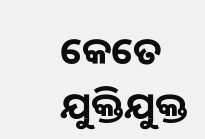କେତେ ଯୁକ୍ତିଯୁକ୍ତ